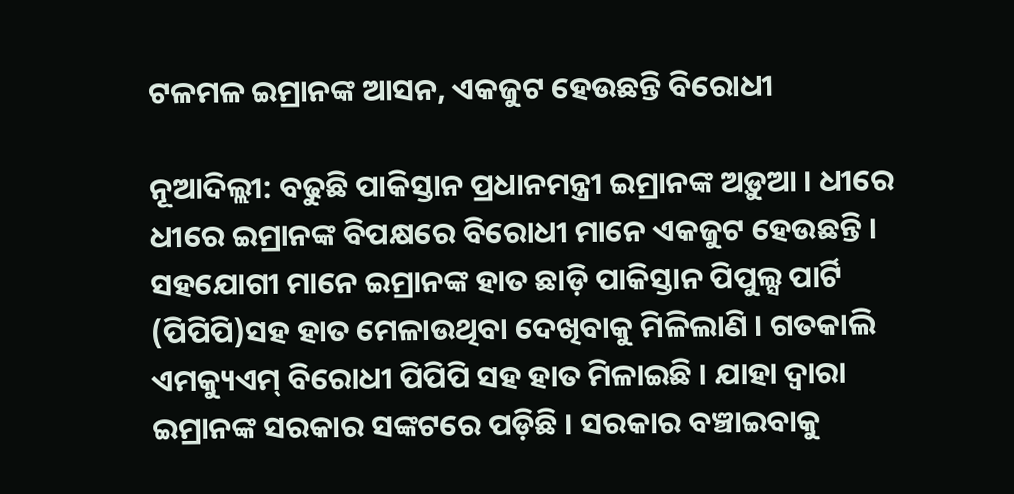ଟଳମଳ ଇମ୍ରାନଙ୍କ ଆସନ, ଏକଜୁଟ ହେଉଛନ୍ତି ବିରୋଧୀ

ନୂଆଦିଲ୍ଲୀ: ବଢୁଛି ପାକିସ୍ତାନ ପ୍ରଧାନମନ୍ତ୍ରୀ ଇମ୍ରାନଙ୍କ ଅଡ଼ୁଆ । ଧୀରେ ଧୀରେ ଇମ୍ରାନଙ୍କ ବିପକ୍ଷରେ ବିରୋଧୀ ମାନେ ଏକଜୁଟ ହେଉଛନ୍ତି । ସହଯୋଗୀ ମାନେ ଇମ୍ରାନଙ୍କ ହାତ ଛାଡ଼ି ପାକିସ୍ତାନ ପିପୁଲ୍ସ ପାର୍ଟି (ପିପିପି)ସହ ହାତ ମେଳାଉଥିବା ଦେଖିବାକୁ ମିଳିଲାଣି । ଗତକାଲି ଏମକ୍ୟୁଏମ୍‌ ବିରୋଧୀ ପିପିପି ସହ ହାତ ମିଳାଇଛି । ଯାହା ଦ୍ବାରା ଇମ୍ରାନଙ୍କ ସରକାର ସଙ୍କଟରେ ପଡ଼ିଛି । ସରକାର ବଞ୍ଚାଇବାକୁ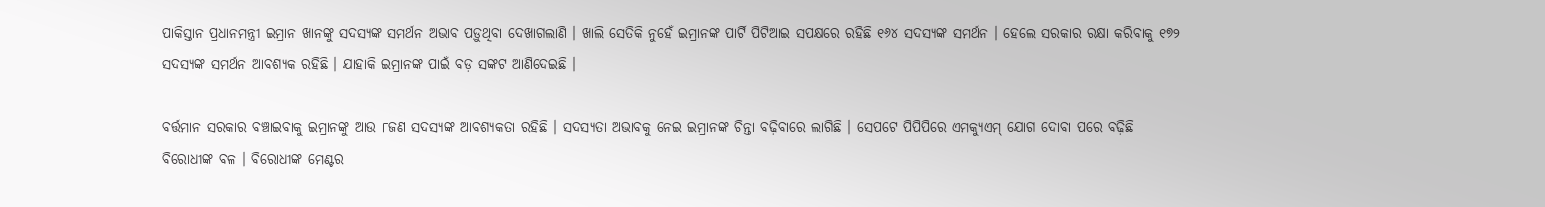ପାକିସ୍ତାନ ପ୍ରଧାନମନ୍ତ୍ରୀ ଇମ୍ରାନ ଖାନଙ୍କୁ ସଦସ୍ୟଙ୍କ ସମର୍ଥନ ଅଭାବ ପଡ଼ୁଥିବା ଦେଖାଗଲାଣି । ଖାଲି ସେତିକି ନୁ‌ହେଁ ଇମ୍ରାନଙ୍କ ପାର୍ଟି ପିଟିଆଇ ସପକ୍ଷରେ ରହିଛି ୧୬୪ ସଦସ୍ୟଙ୍କ ସମର୍ଥନ । ହେଲେ ସରକାର ରକ୍ଷା କରିବାକୁ ୧୭୨ ସଦସ୍ୟଙ୍କ ସମର୍ଥନ ଆବଶ୍ୟକ ରହିଛି । ଯାହାକି ଇମ୍ରାନଙ୍କ ପାଇଁ ବଡ଼ ସଙ୍କଟ ଆଣିଦେଇଛି ।

ବର୍ତ୍ତମାନ ସରକାର ବଞ୍ଚାଇବାକୁ ଇମ୍ରାନଙ୍କୁ ଆଉ ୮ଜଣ ସଦସ୍ୟଙ୍କ ଆବଶ୍ୟକତା ରହିଛି । ସଦସ୍ୟତା ଅଭାବକୁ ନେଇ ଇମ୍ରାନଙ୍କ ଚିନ୍ତା ବଢ଼ିବାରେ ଲାଗିଛି । ସେପଟେ ପିପିପିରେ ଏମକ୍ୟୁଏମ୍‌ ଯୋଗ ଦୋବା ପରେ ବଢ଼ିଛି ବିରୋଧୀଙ୍କ ବଳ । ବିରୋଧୀଙ୍କ ମେଣ୍ଟର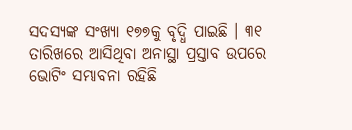ସଦସ୍ୟଙ୍କ ସଂଖ୍ୟା ୧୭୭କୁ ବୃଦ୍ଧି ପାଇଛି । ୩୧ ତାରିଖରେ ଆସିଥିବା ଅନାସ୍ଥା ପ୍ରସ୍ତାବ ଉପରେ ଭୋଟିଂ ସମ୍ଭାବନା ରହିଛି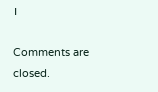।

Comments are closed.